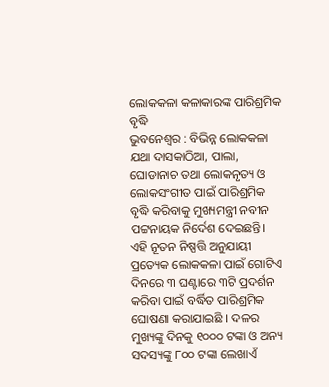ଲୋକକଳା କଳାକାରଙ୍କ ପାରିଶ୍ରମିକ ବୃଦ୍ଧି
ଭୁବନେଶ୍ବର : ବିଭିନ୍ନ ଲୋକକଳା ଯଥା ଦାସକାଠିଆ, ପାଲା, ଘୋଡାନାଚ ତଥା ଲୋକନୃତ୍ୟ ଓ ଲୋକସଂଗୀତ ପାଇଁ ପାରିଶ୍ରମିକ ବୃଦ୍ଧି କରିବାକୁ ମୁଖ୍ୟମନ୍ତ୍ରୀ ନବୀନ ପଟ୍ଟନାୟକ ନିର୍ଦେଶ ଦେଇଛନ୍ତି। ଏହି ନୂତନ ନିଷ୍ପତ୍ତି ଅନୁଯାୟୀ ପ୍ରତ୍ୟେକ ଲୋକକଳା ପାଇଁ ଗୋଟିଏ ଦିନରେ ୩ ଘଣ୍ଟାରେ ୩ଟି ପ୍ରଦର୍ଶନ କରିବା ପାଇଁ ବର୍ଦ୍ଧିତ ପାରିଶ୍ରମିକ ଘୋଷଣା କରାଯାଇଛି । ଦଳର ମୁଖ୍ୟଙ୍କୁ ଦିନକୁ ୧୦୦୦ ଟଙ୍କା ଓ ଅନ୍ୟ ସଦସ୍ୟଙ୍କୁ ୮୦୦ ଟଙ୍କା ଲେଖାଏଁ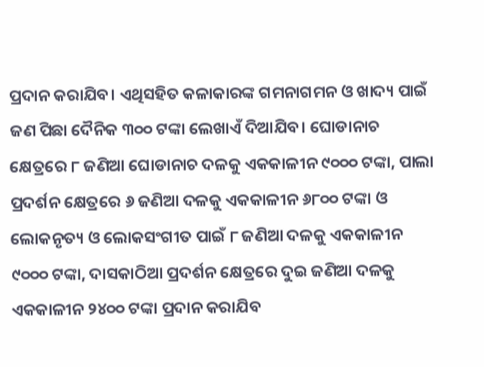ପ୍ରଦାନ କରାଯିବ। ଏଥିସହିତ କଳାକାରଙ୍କ ଗମନାଗମନ ଓ ଖାଦ୍ୟ ପାଇଁ ଜଣ ପିଛା ଦୈନିକ ୩୦୦ ଟଙ୍କା ଲେଖାଏଁ ଦିଆଯିବ। ଘୋଡାନାଚ କ୍ଷେତ୍ରରେ ୮ ଜଣିଆ ଘୋଡାନାଚ ଦଳକୁ ଏକକାଳୀନ ୯୦୦୦ ଟଙ୍କା, ପାଲା ପ୍ରଦର୍ଶନ କ୍ଷେତ୍ରରେ ୬ ଜଣିଆ ଦଳକୁ ଏକକାଳୀନ ୬୮୦୦ ଟଙ୍କା ଓ ଲୋକନୃତ୍ୟ ଓ ଲୋକସଂଗୀତ ପାଇଁ ୮ ଜଣିଆ ଦଳକୁ ଏକକାଳୀନ ୯୦୦୦ ଟଙ୍କା, ଦାସକାଠିଆ ପ୍ରଦର୍ଶନ କ୍ଷେତ୍ରରେ ଦୁଇ ଜଣିଆ ଦଳକୁ ଏକକାଳୀନ ୨୪୦୦ ଟଙ୍କା ପ୍ରଦାନ କରାଯିବ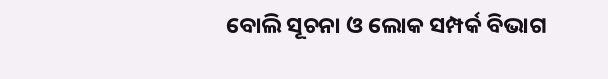ବୋଲି ସୂଚନା ଓ ଲୋକ ସମ୍ପର୍କ ବିଭାଗ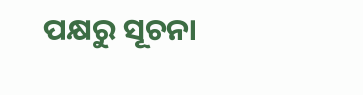ପକ୍ଷରୁ ସୂଚନା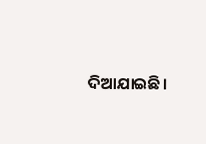ଦିଆଯାଇଛି।